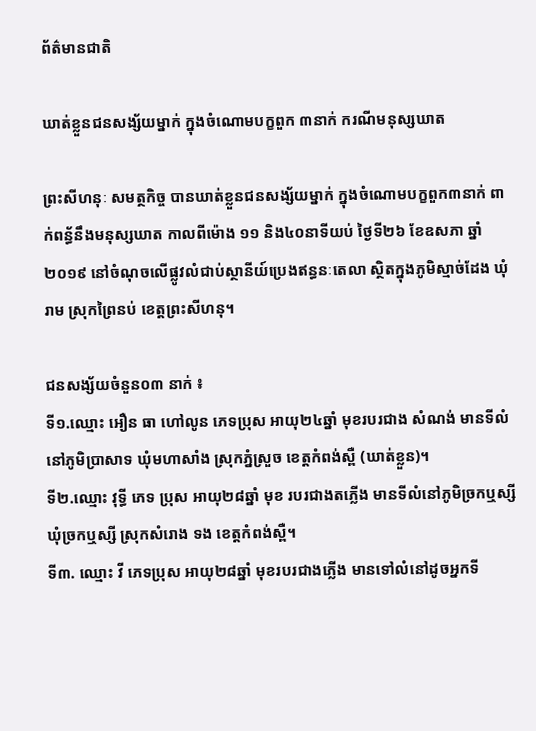ព័ត៌មានជាតិ

ឃាត់ខ្លួនជនសង្ស័យម្នាក់ ក្នុងចំណោមបក្ខពួក ៣នាក់ ករណីមនុស្សឃាត

ព្រះសីហនុៈ សមត្ថកិច្ច បានឃាត់ខ្លួនជនសង្ស័យម្នាក់ ក្នុងចំណោមបក្ខពួក៣នាក់ ពាក់ពន្ធ័នឹងមនុស្សឃាត កាលពីម៉ោង ១១ និង៤០នាទីយប់ ថ្ងៃទី២៦ ខែឧសភា ឆ្នាំ២០១៩ នៅចំណុចលើផ្លូវលំជាប់ស្ថានីយ៍ប្រេងឥន្ធនៈតេលា ស្ថិតក្នុងភូមិស្មាច់ដែង ឃុំរាម ស្រុកព្រៃនប់ ខេត្តព្រះសីហនុ។

ជនសង្ស័យចំនួន០៣ នាក់ ៖
ទី១.ឈ្មោះ អឿន ធា ហៅលូន ភេទប្រុស អាយុ២៤ឆ្នាំ មុខរបរជាង សំណង់ មានទីលំនៅភូមិប្រាសាទ ឃុំមហាសាំង ស្រុកភ្នំស្រួច ខេត្តកំពង់ស្ពឺ (ឃាត់ខ្លួន)។
ទី២.ឈ្មោះ វុទ្ធី ភេទ ប្រុស អាយុ២៨ឆ្នាំ មុខ របរជាងតភ្លើង មានទីលំនៅភូមិច្រកឬស្សី ឃុំច្រកឬស្សី ស្រុកសំរោង ទង ខេត្តកំពង់ស្ពឺ។
ទី៣. ឈ្មោះ វី ភេទប្រុស អាយុ២៨ឆ្នាំ មុខរបរជាងភ្លើង មានទៅលំនៅដូចអ្នកទី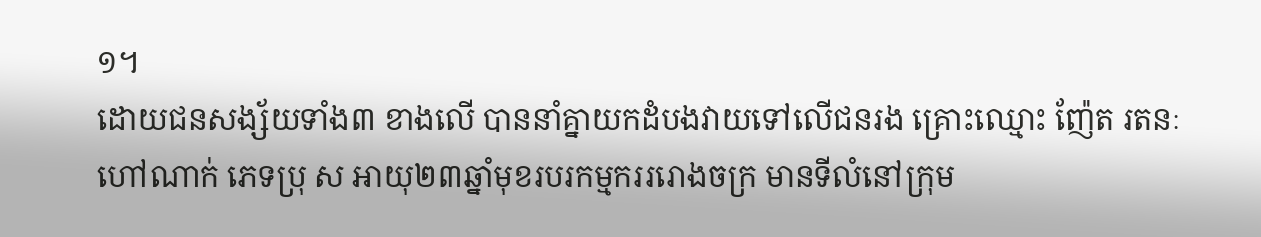១។
ដោយជនសង្ស័យទាំង៣ ខាងលើ បាននាំគ្នាយកដំបងវាយទៅលើជនរង គ្រោះឈ្មោះ ញ៉ែត រតនៈ ហៅណាក់ ភេទប្រុ ស អាយុ២៣ឆ្នាំមុខរបរកម្មករររោងចក្រ មានទីលំនៅក្រុម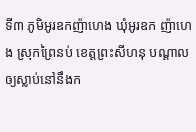ទី៣ ភូមិអូរឧកញ៉ាហេង ឃុំអូរឧក ញ៉ាហេង ស្រុកព្រៃនប់ ខេត្តព្រះសីហនុ បណ្តាលឲ្យស្លាប់នៅនឹងក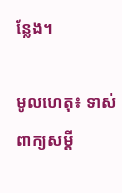ន្លែង។

មូលហេតុ៖ ទាស់ពាក្យសម្ដី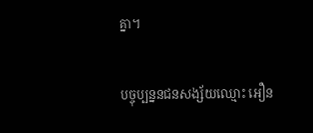គ្នា។

បច្ចុប្បន្ននជនសង្ស័យឈ្មោះ អឿន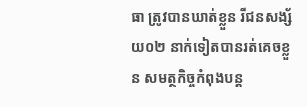ធា ត្រូវបានឃាត់ខ្លួន រីជនសង្ស័យ០២ នាក់ទៀតបានរត់គេចខ្លួន សមត្ថកិច្ចកំពុងបន្ត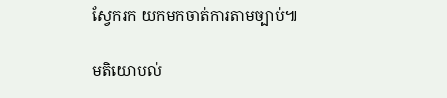ស្វែករក យកមកចាត់ការតាមច្បាប់៕

មតិយោបល់